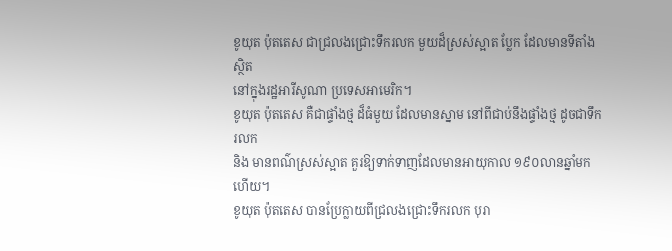ខូយុត ប៉ុតតេស ជាជ្រលងជ្រោះទឹករលក មួយដ៏ស្រស់ស្អាត ប្លែក ដែលមានទីតាំងស្ថិត
នៅក្នុងរដ្ឋអារីសូណា ប្រទេសអាមេរិក។
ខូយុត ប៉ុតតេស គឺជាផ្ទាំងថ្ម ដ៏ធំមួយ ដែលមានស្នាម នៅពីជាប់នឹងផ្ទាំងថ្ម ដូចជាទឹករលក
និង មានពណ៌ស្រស់ស្អាត គួរឱ្យទាក់ទាញដែលមានអាយុកាល ១៩០លានឆ្នាំមកហើយ។
ខូយុត ប៉ុតតេស បានប្រែក្លាយពីជ្រលងជ្រោះទឹករលក បុរា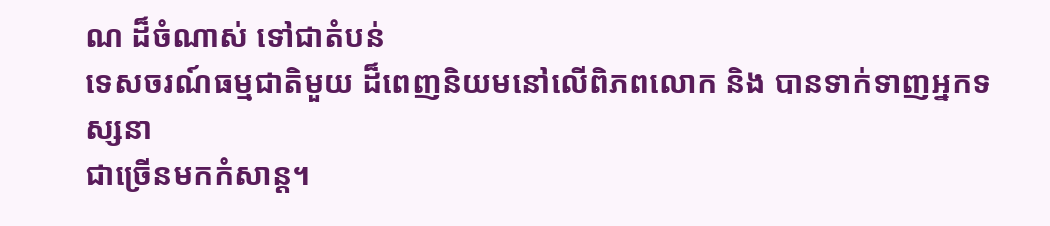ណ ដ៏ចំណាស់ ទៅជាតំបន់
ទេសចរណ៍ធម្មជាតិមួយ ដ៏ពេញនិយមនៅលើពិភពលោក និង បានទាក់ទាញអ្នកទស្សនា
ជាច្រើនមកកំសាន្ត។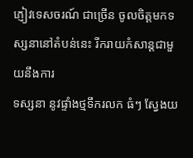ភ្ញៀវទេសចរណ៍ ជាច្រើន ចូលចិត្តមកទស្សនានៅតំបន់នេះ រីករាយកំសាន្តជាមួយនឹងការ
ទស្សនា នូវផ្ទាំងថ្មទឹករលក ធំៗ ស្វែងយ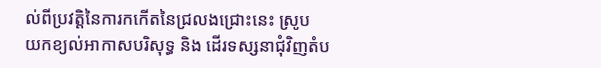ល់ពីប្រវត្តិនៃការកកើតនៃជ្រលងជ្រោះនេះ ស្រូប
យកខ្យល់អាកាសបរិសុទ្ធ និង ដើរទស្សនាជុំវិញតំប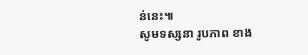ន់នេះ៕
សូមទស្សនា រូបភាព ខាង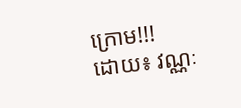ក្រោម!!!
ដោយ៖ វណ្ណៈ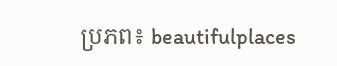ប្រភព៖ beautifulplaces